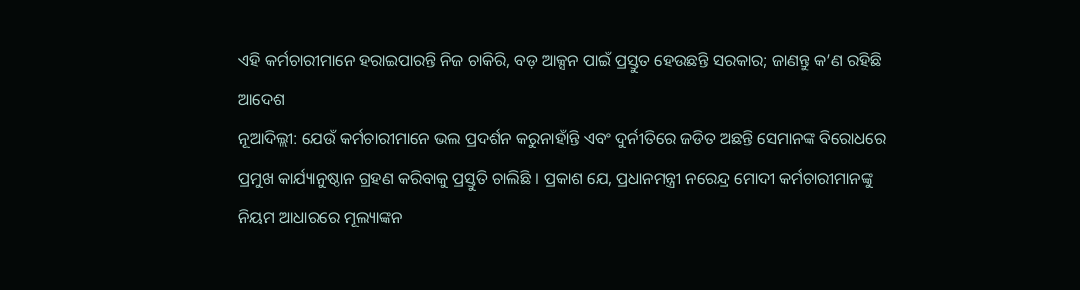ଏହି କର୍ମଚାରୀମାନେ ହରାଇପାରନ୍ତି ନିଜ ଚାକିରି, ବଡ଼ ଆକ୍ସନ ପାଇଁ ପ୍ରସ୍ତୁତ ହେଉଛନ୍ତି ସରକାର; ଜାଣନ୍ତୁ କ’ଣ ରହିଛି ଆଦେଶ
ନୂଆଦିଲ୍ଲୀ: ଯେଉଁ କର୍ମଚାରୀମାନେ ଭଲ ପ୍ରଦର୍ଶନ କରୁନାହାଁନ୍ତି ଏବଂ ଦୁର୍ନୀତିରେ ଜଡିତ ଅଛନ୍ତି ସେମାନଙ୍କ ବିରୋଧରେ ପ୍ରମୁଖ କାର୍ଯ୍ୟାନୁଷ୍ଠାନ ଗ୍ରହଣ କରିବାକୁ ପ୍ରସ୍ତୁତି ଚାଲିଛି । ପ୍ରକାଶ ଯେ, ପ୍ରଧାନମନ୍ତ୍ରୀ ନରେନ୍ଦ୍ର ମୋଦୀ କର୍ମଚାରୀମାନଙ୍କୁ ନିୟମ ଆଧାରରେ ମୂଲ୍ୟାଙ୍କନ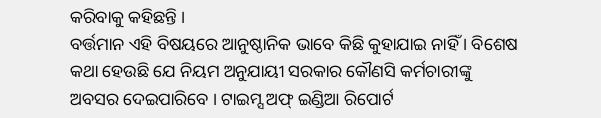କରିବାକୁ କହିଛନ୍ତି ।
ବର୍ତ୍ତମାନ ଏହି ବିଷୟରେ ଆନୁଷ୍ଠାନିକ ଭାବେ କିଛି କୁହାଯାଇ ନାହିଁ । ବିଶେଷ କଥା ହେଉଛି ଯେ ନିୟମ ଅନୁଯାୟୀ ସରକାର କୌଣସି କର୍ମଚାରୀଙ୍କୁ ଅବସର ଦେଇପାରିବେ । ଟାଇମ୍ସ ଅଫ୍ ଇଣ୍ଡିଆ ରିପୋର୍ଟ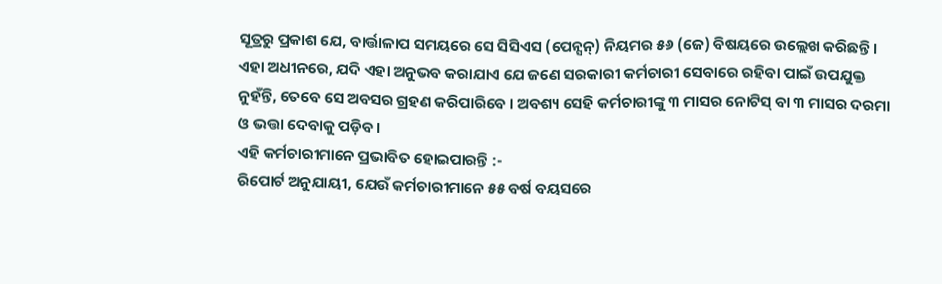ସୂତ୍ରରୁ ପ୍ରକାଶ ଯେ, ବାର୍ତ୍ତାଳାପ ସମୟରେ ସେ ସିସିଏସ (ପେନ୍ସନ୍) ନିୟମର ୫୬ (ଜେ) ବିଷୟରେ ଉଲ୍ଲେଖ କରିଛନ୍ତି । ଏହା ଅଧୀନରେ, ଯଦି ଏହା ଅନୁଭବ କରାଯାଏ ଯେ ଜଣେ ସରକାରୀ କର୍ମଚାରୀ ସେବାରେ ରହିବା ପାଇଁ ଉପଯୁକ୍ତ ନୁହଁନ୍ତି, ତେବେ ସେ ଅବସର ଗ୍ରହଣ କରିପାରିବେ । ଅବଶ୍ୟ ସେହି କର୍ମଚାରୀଙ୍କୁ ୩ ମାସର ନୋଟିସ୍ ବା ୩ ମାସର ଦରମା ଓ ଭତ୍ତା ଦେବାକୁ ପଡ଼ିବ ।
ଏହି କର୍ମଚାରୀମାନେ ପ୍ରଭାବିତ ହୋଇପାରନ୍ତି :-
ରିପୋର୍ଟ ଅନୁଯାୟୀ, ଯେଉଁ କର୍ମଚାରୀମାନେ ୫୫ ବର୍ଷ ବୟସରେ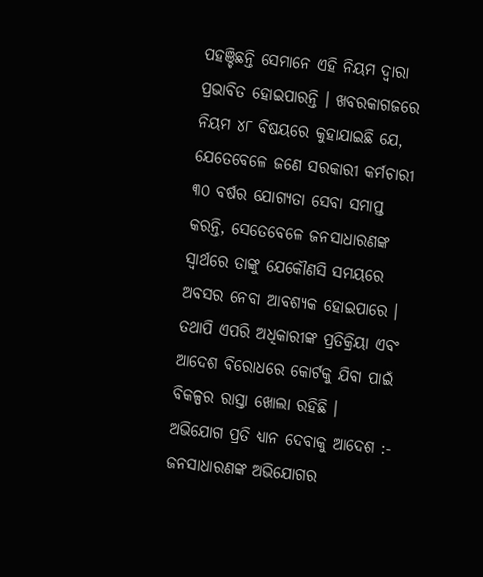ପହଞ୍ଚିଛନ୍ତି ସେମାନେ ଏହି ନିୟମ ଦ୍ୱାରା ପ୍ରଭାବିତ ହୋଇପାରନ୍ତି । ଖବରକାଗଜରେ ନିୟମ ୪୮ ବିଷୟରେ କୁହାଯାଇଛି ଯେ, ଯେତେବେଳେ ଜଣେ ସରକାରୀ କର୍ମଚାରୀ ୩୦ ବର୍ଷର ଯୋଗ୍ୟତା ସେବା ସମାପ୍ତ କରନ୍ତି, ସେତେବେଳେ ଜନସାଧାରଣଙ୍କ ସ୍ୱାର୍ଥରେ ତାଙ୍କୁ ଯେକୌଣସି ସମୟରେ ଅବସର ନେବା ଆବଶ୍ୟକ ହୋଇପାରେ । ତଥାପି ଏପରି ଅଧିକାରୀଙ୍କ ପ୍ରତିକ୍ରିୟା ଏବଂ ଆଦେଶ ବିରୋଧରେ କୋର୍ଟକୁ ଯିବା ପାଇଁ ବିକଳ୍ପର ରାସ୍ତା ଖୋଲା ରହିଛି ।
ଅଭିଯୋଗ ପ୍ରତି ଧ୍ୟାନ ଦେବାକୁ ଆଦେଶ :-
ଜନସାଧାରଣଙ୍କ ଅଭିଯୋଗର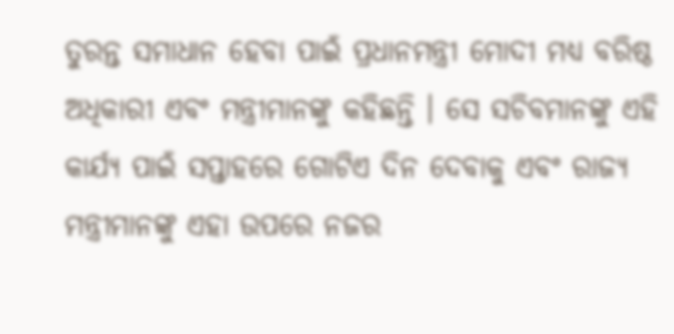ତୁରନ୍ତ ସମାଧାନ ହେବା ପାଇଁ ପ୍ରଧାନମନ୍ତ୍ରୀ ମୋଦୀ ମଧ୍ୟ ବରିଷ୍ଠ ଅଧିକାରୀ ଏବଂ ମନ୍ତ୍ରୀମାନଙ୍କୁ କହିଛନ୍ତି । ସେ ସଚିବମାନଙ୍କୁ ଏହି କାର୍ଯ୍ୟ ପାଇଁ ସପ୍ତାହରେ ଗୋଟିଏ ଦିନ ଦେବାକୁ ଏବଂ ରାଜ୍ୟ ମନ୍ତ୍ରୀମାନଙ୍କୁ ଏହା ଉପରେ ନଜର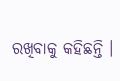ରଖିବାକୁ କହିଛନ୍ତି ।